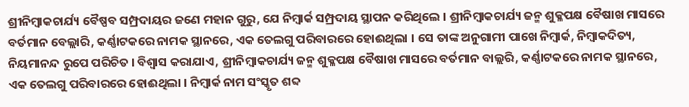ଶ୍ରୀନିମ୍ବାକଚାର୍ଯ୍ୟ ବୈଷ୍ପବ ସମ୍ପ୍ରଦାୟର ଜଣେ ମହାନ ଗୁରୁ, ଯେ ନିମ୍ବାର୍କ ସମ୍ପ୍ରଦାୟ ସ୍ଥାପନ କରିଥିଲେ । ଶ୍ରୀନିମ୍ବାକଚାର୍ଯ୍ୟ ଜନ୍ମ ଶୁକ୍ଳପକ୍ଷ ବୈଷାଖ ମାସରେ ବର୍ତମାନ ବେଲ୍ଲାରି, କର୍ଣ୍ଣାଟକରେ ନାମକ ସ୍ଥାନରେ, ଏକ ତେଲଗୁ ପରିବାରରେ ହୋଈଥିଲା । ସେ ତାଙ୍କ ଅନୁଗାମୀ ପାଖେ ନିମ୍ବାର୍କ, ନିମ୍ବାକଦିତ୍ୟ, ନିୟମାନନ୍ଦ ରୁପେ ପରିଚିତ । ବିଶ୍ବାସ କରାଯାଏ, ଶ୍ରୀନିମ୍ବାକଚାର୍ଯ୍ୟ ଜନ୍ମ ଶୁକ୍ଳପକ୍ଷ ବୈଷାଖ ମାସରେ ବର୍ତମାନ ବାଲ୍ଲରି, କର୍ଣ୍ଣାଟକରେ ନାମକ ସ୍ଥାନରେ, ଏକ ତେଲଗୁ ପରିବାରରେ ହୋଈଥିଲା । ନିମ୍ବାର୍କ ନାମ ସଂସ୍କୃତ ଶବ୍ଦ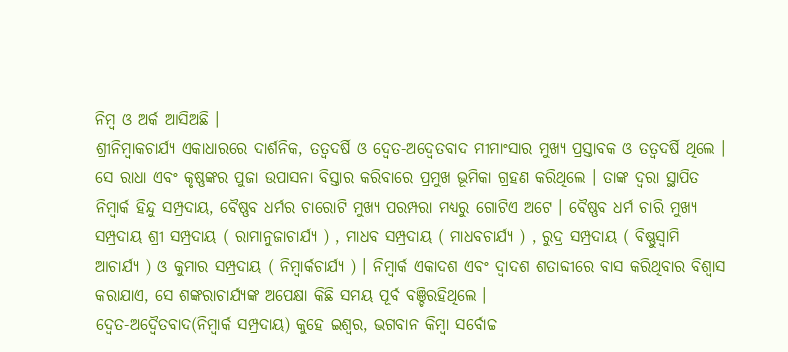ନିମ୍ବ ଓ ଅର୍କ ଆସିଅଛି ।
ଶ୍ରୀନିମ୍ବାକଚାର୍ଯ୍ୟ ଏକାଧାରରେ ଦାର୍ଶନିକ, ତତ୍ବଦର୍ଷି ଓ ଦ୍ବେତ-ଅଦ୍ବେତବାଦ ମୀମାଂସାର ମୁଖ୍ଯ ପ୍ରସ୍ତାବକ ଓ ତତ୍ବଦର୍ଷି ଥିଲେ । ସେ ରାଧା ଏବଂ କୃଷ୍ଣଙ୍କର ପୁଜା ଉପାସନା ବିସ୍ତାର କରିବାରେ ପ୍ରମୁଖ ଭୂମିକା ଗ୍ରହଣ କରିଥିଲେ । ତାଙ୍କ ଦ୍ବରା ସ୍ଥାପିତ ନିମ୍ବାର୍କ ହିନ୍ଦୁ ସମ୍ପ୍ରଦାୟ, ବୈଷ୍ଣବ ଧର୍ମର ଚାରୋଟି ମୁଖ୍ୟ ପରମ୍ପରା ମଧ୍ୟରୁ ଗୋଟିଏ ଅଟେ । ବୈଷ୍ଣବ ଧର୍ମ ଚାରି ମୁଖ୍ଯ ସମ୍ପ୍ରଦାୟ ଶ୍ରୀ ସମ୍ପ୍ରଦାୟ ( ରାମାନୁଜାଚାର୍ଯ୍ୟ ) , ମାଧବ ସମ୍ପ୍ରଦାୟ ( ମାଧବଚାର୍ଯ୍ୟ ) , ରୁଦ୍ର ସମ୍ପ୍ରଦାୟ ( ବିଷ୍ଣୁସ୍ବାମି ଆଚାର୍ଯ୍ୟ ) ଓ କୁମାର ସମ୍ପ୍ରଦାୟ ( ନିମ୍ବାର୍କଚାର୍ଯ୍ୟ ) । ନିମ୍ବାର୍କ ଏକାଦଶ ଏବଂ ଦ୍ୱାଦଶ ଶତାବ୍ଦୀରେ ବାସ କରିଥିବାର ବିଶ୍ବାସ କରାଯାଏ, ସେ ଶଙ୍କରାଚାର୍ଯ୍ୟଙ୍କ ଅପେକ୍ଷା କିଛି ସମୟ ପୂର୍ବ ବଞ୍ଚିରହିଥିଲେ ।
ଦ୍ବେତ-ଅଦ୍ବୈତବାଦ(ନିମ୍ବାର୍କ ସମ୍ପ୍ରଦାୟ) କୁହେ ଇଶ୍ବର, ଭଗବାନ କିମ୍ବା ସର୍ବୋଚ୍ଚ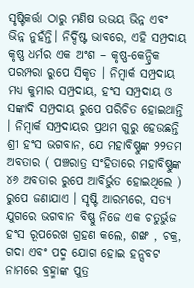ସୃଷ୍ଟିକର୍ତ୍ତା ଠାରୁ ମଣିଷ ଉଭୟ ଭିନ୍ନ ଏବଂ ଭିନ୍ନ ନୁହଁନ୍ତି। ନିର୍ଦ୍ଦିଷ୍ଟ ଭାବରେ, ଏହି ସମ୍ପ୍ରଦାୟ କୃଷ୍ଣ ଧର୍ମର ଏକ ଅଂଶ – କୃଷ୍ଣ-କେନ୍ଦ୍ରିକ ପରମ୍ପରା ରୁପେ ସିକୃତ । ନିମ୍ବାର୍କ ସମ୍ପ୍ରଦାୟ ମଧ୍ଯ କୁମାର ସମ୍ପ୍ରଦାୟ, ହଂସ ସମ୍ପ୍ରଦାୟ ଓ ସଙ୍କାଦି ସମ୍ପ୍ରଦାୟ ରୁପେ ପରିଚିତ ହୋଇଥାନ୍ତି । ନିମ୍ବାର୍କ ସମ୍ପ୍ରଦାୟର ପ୍ରଥମ ଗୁରୁ ହେଉଛନ୍ତି ଶ୍ରୀ ହଂସ ଭଗବାନ, ଯେ ମହାବିଷ୍ଣୁଙ୍କ ୨୨ତମ ଅବତାର ( ପଞ୍ଚରାତ୍ର ସଂହିତାରେ ମହାବିଷ୍ଣୁଙ୍କ ୪୬ ଅବତାର ରୁପେ ଆବିର୍ଭୁତ ହୋଇଥିଲେ ) ରୁପେ ଜଣାଯାଏ । ସୃଷ୍ଟି ଆରମ୍ଭରେ, ସତ୍ୟ ଯୁଗରେ ଭଗବାନ ବିଷ୍ଣୁ ନିଜେ ଏକ ଚତୁର୍ଭୁଜ ହଂସ ରୂପରେଖ ଗ୍ରହଣ କଲେ, ଶଙ୍ଖ , ଚକ୍ର, ଗଦା ଏବଂ ପଦ୍ମ ଯୋଗ ହୋଇ ହନ୍ସବଟ ନାମରେ ବ୍ରହ୍ମାଙ୍କ ପୁତ୍ର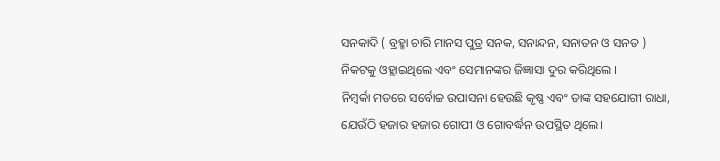ସନକାଦି ( ବ୍ରହ୍ମା ଚାରି ମାନସ ପୁତ୍ର ସନକ, ସନାନ୍ଦନ, ସନାତନ ଓ ସନତ ) ନିକଟକୁ ଓହ୍ଲାଇଥିଲେ ଏବଂ ସେମାନଙ୍କର ଜିଜ୍ଞାସା ଦୁର କରିଥିଲେ ।
ନିମ୍ବର୍କା ମତରେ ସର୍ବୋଚ୍ଚ ଉପାସନା ହେଉଛି କୃଷ୍ଣ ଏବଂ ତାଙ୍କ ସହଯୋଗୀ ରାଧା, ଯେଉଁଠି ହଜାର ହଜାର ଗୋପୀ ଓ ଗୋବର୍ଦ୍ଧନ ଉପସ୍ଥିତ ଥିଲେ।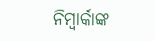ନିମ୍ବାର୍କାଙ୍କ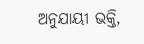ଅନୁଯାୟୀ ଭକ୍ତି,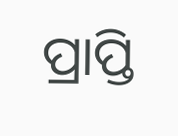ପ୍ରାପ୍ତି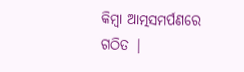କିମ୍ବା ଆତ୍ମସମର୍ପଣରେ ଗଠିତ |